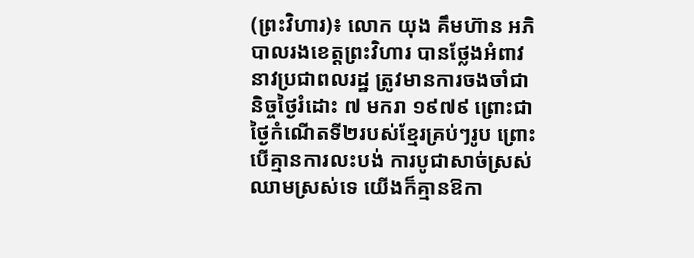(ព្រះវិហារ)៖ លោក យុង គឹមហ៊ាន អភិបាលរងខេត្តព្រះវិហារ បានថ្លែងអំពាវនាវប្រជាពលរដ្ឋ ត្រូវមានការចងចាំជានិច្ចថ្ងៃរំដោះ ៧ មករា ១៩៧៩ ព្រោះជាថ្ងៃកំណើតទី២របស់ខ្មែរគ្រប់ៗរូប ព្រោះបើគ្មានការលះបង់ ការបូជាសាច់ស្រស់ ឈាមស្រស់ទេ យើងក៏គ្មានឱកា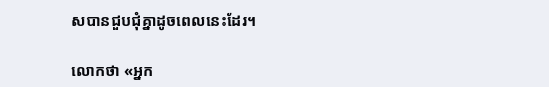សបានជួបជុំគ្នាដូចពេលនេះដែរ។

លោកថា «អ្នក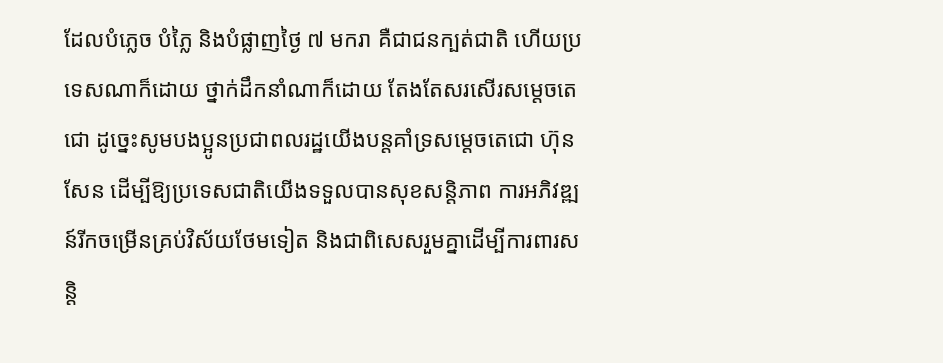ដែលបំភ្លេច បំភ្លៃ និងបំផ្លាញថ្ងៃ ៧ មករា គឺជាជនក្បត់ជាតិ ហើយប្រទេសណាក៏ដោយ ថ្នាក់ដឹកនាំណាក៏ដោយ តែងតែសរសើរសម្តេចតេជោ ដូច្នេះសូមបងប្អូនប្រជាពលរដ្ឋយើងបន្តគាំទ្រសម្តេចតេជោ ហ៊ុន សែន ដើម្បីឱ្យប្រទេសជាតិយើងទទួលបានសុខសន្តិភាព ការអភិវឌ្ឍន៍រីកចម្រើនគ្រប់វិស័យថែមទៀត និងជាពិសេសរួមគ្នាដើម្បីការពារសន្តិ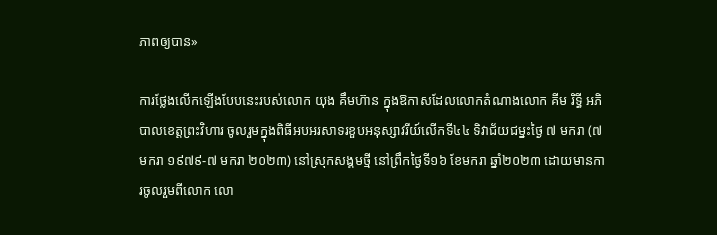ភាពឲ្យបាន»

ការថ្លែងលើកឡើងបែបនេះរបស់លោក យុង គឹមហ៊ាន ក្នុងឱកាសដែលលោកតំណាងលោក គីម រិទ្ធី អភិបាលខេត្តព្រះវិហារ ចូលរួមក្នុងពិធីអបអរសាទរខួបអនុស្សាវរីយ៍លើកទី៤៤ ទិវាជ័យជម្នះថ្ងៃ ៧ មករា (៧ មករា ១៩៧៩-៧ មករា ២០២៣) នៅស្រុកសង្គមថ្មី នៅព្រឹកថ្ងៃទី១៦ ខែមករា ឆ្នាំ២០២៣ ដោយមានការចូលរួមពីលោក លោ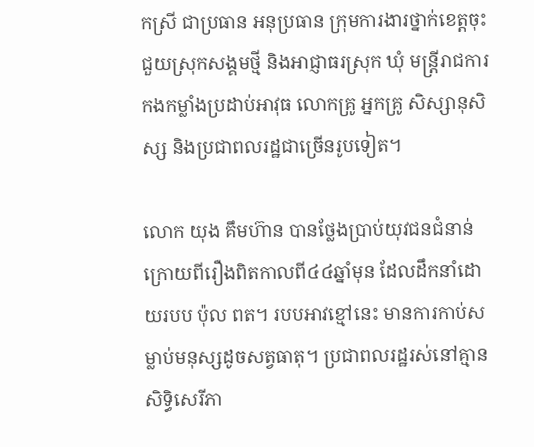កស្រី ជាប្រធាន អនុប្រធាន ក្រុមការងារថ្នាក់ខេត្តចុះជួយស្រុកសង្គមថ្មី និងអាជ្ញាធរស្រុក ឃុំ មន្ត្រីរាជការ កងកម្លាំងប្រដាប់អាវុធ លោកគ្រូ អ្នកគ្រូ សិស្សានុសិស្ស និងប្រជាពលរដ្ឋជាច្រើនរូបទៀត។

លោក យុង គឹមហ៊ាន បានថ្លែងប្រាប់យុវជនជំនាន់ក្រោយពីរឿងពិតកាលពី៤៤ឆ្នាំមុន ដែលដឹកនាំដោយរបប ប៉ុល ពត។ របបអាវខ្មៅនេះ មានការកាប់សម្លាប់មនុស្សដូចសត្វធាតុ។ ប្រជាពលរដ្ឋរស់នៅគ្មានសិទ្ធិសេរីភា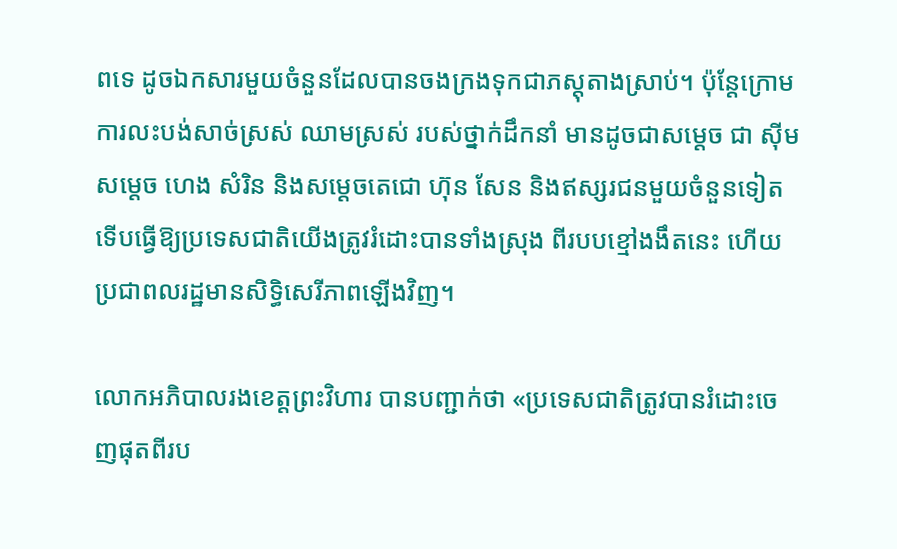ពទេ ដូចឯកសារមួយចំនួនដែលបានចងក្រងទុកជាភស្តុតាងស្រាប់។ ប៉ុន្តែក្រោមការលះបង់សាច់ស្រស់ ឈាមស្រស់ របស់ថ្នាក់ដឹកនាំ មានដូចជាសម្តេច ជា ស៊ីម សម្តេច ហេង សំរិន និងសម្តេចតេជោ ហ៊ុន សែន និងឥស្សរជនមួយចំនួនទៀត ទើបធ្វើឱ្យប្រទេសជាតិយើងត្រូវរំដោះបានទាំងស្រុង ពីរបបខ្មៅងងឹតនេះ ហើយប្រជាពលរដ្ឋមានសិទ្ធិសេរីភាពឡើងវិញ។

លោកអភិបាលរងខេត្តព្រះវិហារ បានបញ្ជាក់ថា «ប្រទេសជាតិត្រូវបានរំដោះចេញផុតពីរប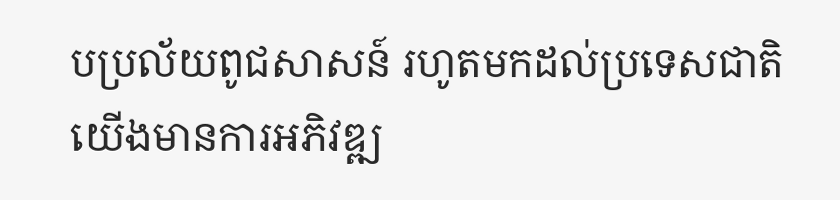បប្រល័យពូជសាសន៍ រហូតមកដល់ប្រទេសជាតិយើងមានការអភិវឌ្ឍ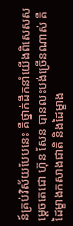ន៍គ្រប់វិស័យបែបនេះ គឺថ្នាក់ដឹកនាំយើងពិសេសសម្តេចតេជោ ហ៊ុន សែន បានលះបង់ច្រើនណាស់ គឺដៃម្ខាងកសាងជាតិ និងដៃម្ខាង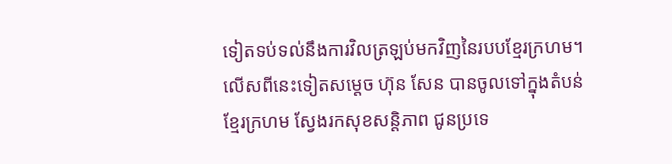ទៀតទប់ទល់នឹងការវិលត្រឡប់មកវិញនៃរបបខ្មែរក្រហម។ លើសពីនេះទៀតសម្តេច ហ៊ុន សែន បានចូលទៅក្នុងតំបន់ខ្មែរក្រហម ស្វែងរកសុខសន្តិភាព ជូនប្រទេ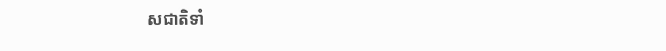សជាតិទាំ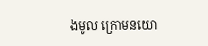ងមូល ក្រោមនយោ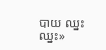បាយ ឈ្នះ ឈ្នះ»